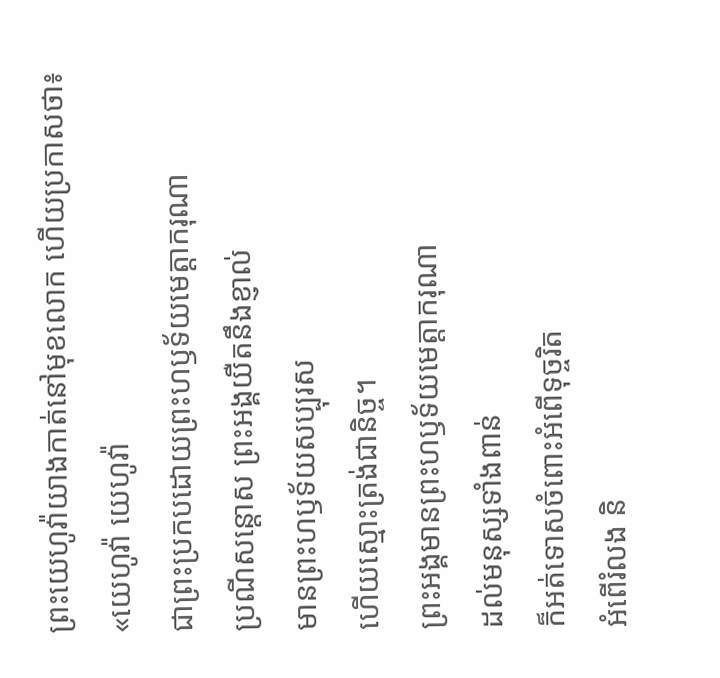ព្រះយេហូវ៉ាយាងកាត់នៅមុខលោក ហើយប្រកាសថា៖
«យេហូវ៉ា យេហូវ៉ា
ជាព្រះប្រកបដោយព្រះហឫទ័យមេត្តាករុណា
ប្រណីសន្តោស ព្រះអង្គយឺតនឹងខ្ញាល់
មានព្រះហឫទ័យសប្បុរស
ហើយស្មោះត្រង់ជានិច្ច។
ព្រះអង្គមានព្រះហឫទ័យមេត្តាករុណា
ដល់មនុស្សទាំងពាន់
ក៏អត់ទោសចំពោះអំពើទុច្ចរិត
អំពើរំលង និ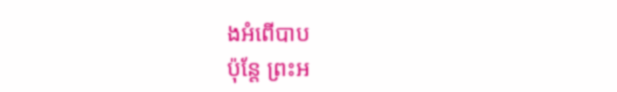ងអំពើបាប
ប៉ុន្តែ ព្រះអ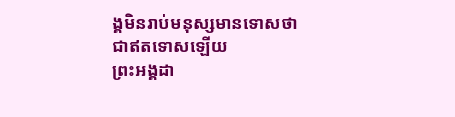ង្គមិនរាប់មនុស្សមានទោសថា
ជាឥតទោសឡើយ
ព្រះអង្គដា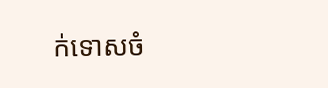ក់ទោសចំ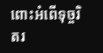ពោះអំពើទុច្ចរិតរ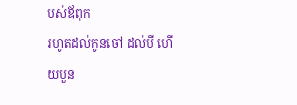បស់ឪពុក
រហូតដល់កូនចៅ ដល់បី ហើយបួន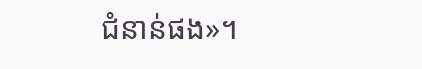ជំនាន់ផង»។